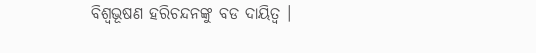ବିଶ୍ୱଭୂଷଣ ହରିଚନ୍ଦନଙ୍କୁ ବଡ ଦାୟିତ୍ୱ ।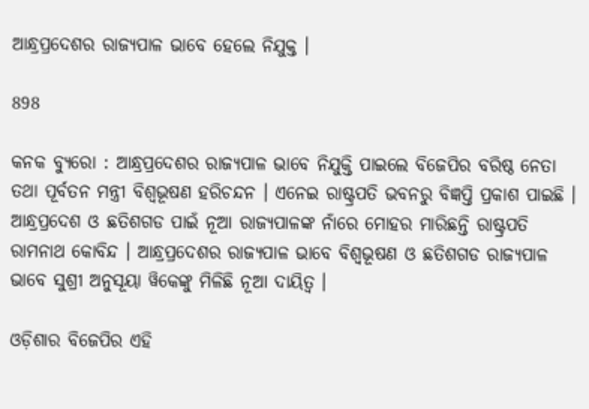ଆନ୍ଧ୍ରପ୍ରଦେଶର ରାଜ୍ୟପାଳ ଭାବେ ହେଲେ ନିଯୁକ୍ତ ।

898

କନକ ବ୍ୟୁରୋ : ଆନ୍ଧ୍ରପ୍ରଦେଶର ରାଜ୍ୟପାଳ ଭାବେ ନିଯୁକ୍ତି ପାଇଲେ ବିଜେପିର ବରିଷ୍ଠ ନେତା ତଥା ପୂର୍ବତନ ମନ୍ତ୍ରୀ ବିଶ୍ୱଭୂଷଣ ହରିଚନ୍ଦନ । ଏନେଇ ରାଷ୍ଟ୍ରପତି ଭବନରୁ ବିଜ୍ଞପ୍ତି ପ୍ରକାଶ ପାଇଛି । ଆନ୍ଧ୍ରପ୍ରଦେଶ ଓ ଛତିଶଗଡ ପାଇଁ ନୂଆ ରାଜ୍ୟପାଳଙ୍କ ନାଁରେ ମୋହର ମାରିଛନ୍ତି ରାଷ୍ଟ୍ରପତି ରାମନାଥ କୋବିନ୍ଦ । ଆନ୍ଧ୍ରପ୍ରଦେଶର ରାଜ୍ୟପାଳ ଭାବେ ବିଶ୍ୱଭୂଷଣ ଓ ଛତିଶଗଡ ରାଜ୍ୟପାଳ ଭାବେ ସୁଶ୍ରୀ ଅନୁସୂୟା ୱିକେଙ୍କୁ ମିଳିଛି ନୂଆ ଦାୟିତ୍ୱ ।

ଓଡ଼ିଶାର ବିଜେପିର ଏହି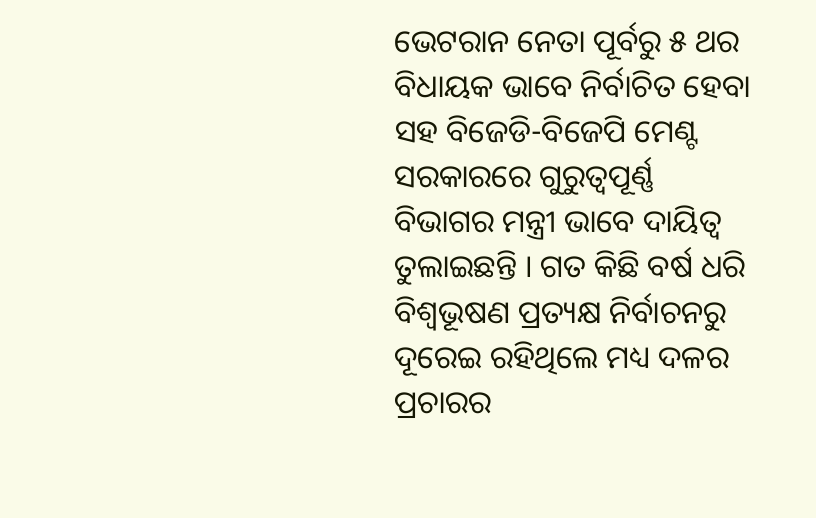ଭେଟରାନ ନେତା ପୂର୍ବରୁ ୫ ଥର ବିଧାୟକ ଭାବେ ନିର୍ବାଚିତ ହେବା ସହ ବିଜେଡି-ବିଜେପି ମେଣ୍ଟ ସରକାରରେ ଗୁରୁତ୍ୱପୂର୍ଣ୍ଣ ବିଭାଗର ମନ୍ତ୍ରୀ ଭାବେ ଦାୟିତ୍ୱ ତୁଲାଇଛନ୍ତି । ଗତ କିଛି ବର୍ଷ ଧରି ବିଶ୍ୱଭୂଷଣ ପ୍ରତ୍ୟକ୍ଷ ନିର୍ବାଚନରୁ ଦୂରେଇ ରହିଥିଲେ ମଧ୍ୟ ଦଳର ପ୍ରଚାରର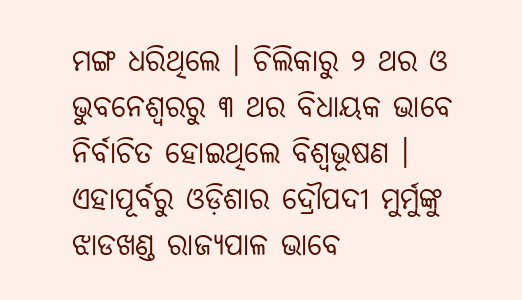ମଙ୍ଗ ଧରିଥିଲେ । ଚିଲିକାରୁ ୨ ଥର ଓ ଭୁବନେଶ୍ୱରରୁ ୩ ଥର ବିଧାୟକ ଭାବେ ନିର୍ବାଚିତ ହୋଇଥିଲେ ବିଶ୍ୱଭୂଷଣ । ଏହାପୂର୍ବରୁ ଓଡ଼ିଶାର ଦ୍ରୌପଦୀ ମୁର୍ମୁଙ୍କୁ ଝାଡଖଣ୍ଡ ରାଜ୍ୟପାଳ ଭାବେ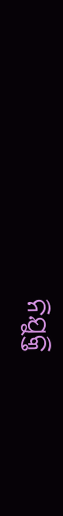ନିଯୁକ୍ତି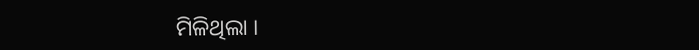ମିଳିଥିଲା ।